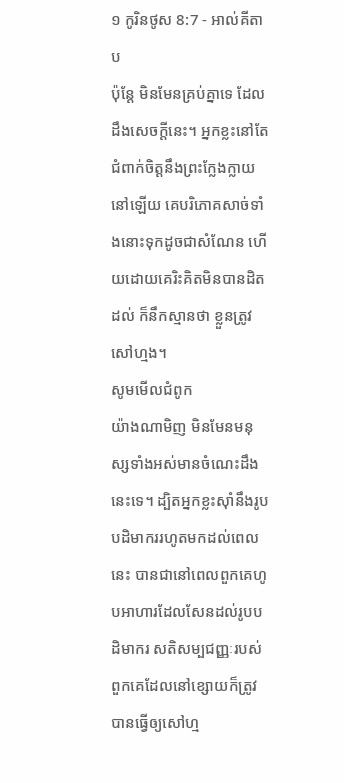១ កូរិនថូស 8:7 - អាល់គីតាប
ប៉ុន្ដែ មិនមែនគ្រប់គ្នាទេ ដែលដឹងសេចក្ដីនេះ។ អ្នកខ្លះនៅតែជំពាក់ចិត្ដនឹងព្រះក្លែងក្លាយនៅឡើយ គេបរិភោគសាច់ទាំងនោះទុកដូចជាសំណែន ហើយដោយគេរិះគិតមិនបានដិតដល់ ក៏នឹកស្មានថា ខ្លួនត្រូវសៅហ្មង។
សូមមើលជំពូក
យ៉ាងណាមិញ មិនមែនមនុស្សទាំងអស់មានចំណេះដឹងនេះទេ។ ដ្បិតអ្នកខ្លះស៊ាំនឹងរូបបដិមាកររហូតមកដល់ពេលនេះ បានជានៅពេលពួកគេហូបអាហារដែលសែនដល់រូបបដិមាករ សតិសម្បជញ្ញៈរបស់ពួកគេដែលនៅខ្សោយក៏ត្រូវបានធ្វើឲ្យសៅហ្ម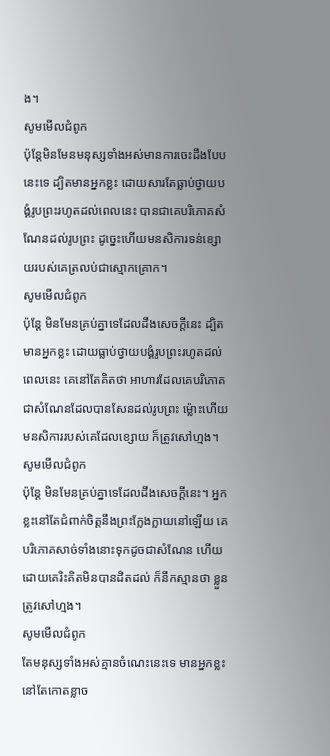ង។
សូមមើលជំពូក
ប៉ុន្ដែមិនមែនមនុស្សទាំងអស់មានការចេះដឹងបែបនេះទេ ដ្បិតមានអ្នកខ្លះ ដោយសារតែធ្លាប់ថ្វាយបង្គំរូបព្រះរហូតដល់ពេលនេះ បានជាគេបរិភោគសំណែនដល់រូបព្រះ ដូច្នេះហើយមនសិការទន់ខ្សោយរបស់គេត្រលប់ជាស្មោកគ្រោក។
សូមមើលជំពូក
ប៉ុន្តែ មិនមែនគ្រប់គ្នាទេដែលដឹងសេចក្ដីនេះ ដ្បិតមានអ្នកខ្លះ ដោយធ្លាប់ថ្វាយបង្គំរូបព្រះរហូតដល់ពេលនេះ គេនៅតែគិតថា អាហារដែលគេបរិភោគ ជាសំណែនដែលបានសែនដល់រូបព្រះ ម៉្លោះហើយមនសិការរបស់គេដែលខ្សោយ ក៏ត្រូវសៅហ្មង។
សូមមើលជំពូក
ប៉ុន្តែ មិនមែនគ្រប់គ្នាទេដែលដឹងសេចក្ដីនេះ។ អ្នកខ្លះនៅតែជំពាក់ចិត្តនឹងព្រះក្លែងក្លាយនៅឡើយ គេបរិភោគសាច់ទាំងនោះទុកដូចជាសំណែន ហើយដោយគេរិះគិតមិនបានដិតដល់ ក៏នឹកស្មានថា ខ្លួនត្រូវសៅហ្មង។
សូមមើលជំពូក
តែមនុស្សទាំងអស់គ្មានចំណេះនេះទេ មានអ្នកខ្លះនៅតែកោតខ្លាច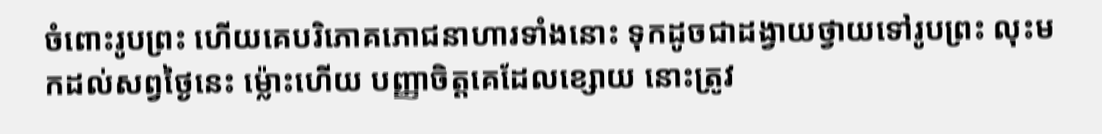ចំពោះរូបព្រះ ហើយគេបរិភោគភោជនាហារទាំងនោះ ទុកដូចជាដង្វាយថ្វាយទៅរូបព្រះ លុះមកដល់សព្វថ្ងៃនេះ ម៉្លោះហើយ បញ្ញាចិត្តគេដែលខ្សោយ នោះត្រូវ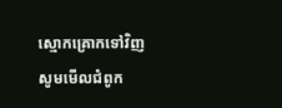ស្មោកគ្រោកទៅវិញ
សូមមើលជំពូក